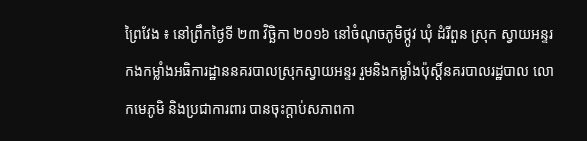ព្រៃវែង ៖ នៅព្រឹកថ្ងៃទី ២៣ វិច្ឆិកា ២០១៦ នៅចំណុចភូមិថ្កូវ ឃុំ ដំរីពួន ស្រុក ស្វាយអន្ទរ កងកម្លាំងអធិការដ្ឋាននគរបាលស្រុកស្វាយអន្ទរ រួមនិងកម្លាំងប៉ុស្តិ៍នគរបាលរដ្ឋបាល លោកមេភូមិ និងប្រជាការពារ បានចុះក្តាប់សភាពកា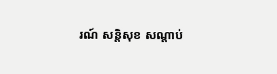រណ៍ សន្តិសុខ សណ្តាប់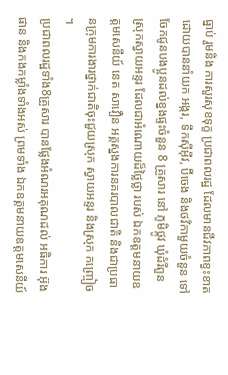ធ្នាប់ រួមនិង ការសួរសុខទុក្ខ ប្រជាពលរដ្ឋ ដែលមានជីវភាពខ្វះខាត ដោយបាននាំយក អង្ករ, ទឹកស៊ីអ៊ីវ, ប៊ីចេង និងថវិកាមួយចំនួន ទៅចែកជូនបងប្អូនដល់ខ្នងផ្ទះចំនួន 8 គ្រួសារ នៅ ភូមិថ្កូវ ឃុំដំរីពួន ស្រុកស្វាយអន្ទរ ដែលជាអំណោយដ៏ថ្លៃថ្លា របស់ ឯកឧត្តមនាយឧត្តមសេនីយ៍ នេត សាវឿន អគ្គស្នងការនគរបាលជាតិ និងជាប្រធានក្រុមការងារថ្នាក់ជាតិចុះជួយស្រុក ស្វាយអន្ទរ និងស្រុក កញ្ច្រៀច ។
ប្រជាពលរដ្ឋទាំង8គ្រួសារ បានផ្លែងអំណរអគុណដល់ អធិការ អ៊ុង ផាន និងកងកម្លាំងទាំងអស់ ព្រមទាំង ឯកឧត្ដមនាយឧត្ដមសេនីយ៍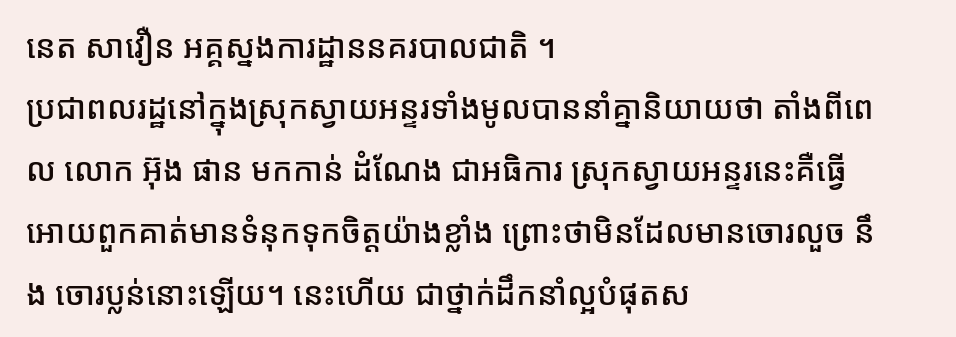នេត សាវឿន អគ្គស្នងការដ្ឋាននគរបាលជាតិ ។
ប្រជាពលរដ្ឋនៅក្នុងស្រុកស្វាយអន្ទរទាំងមូលបាននាំគ្នានិយាយថា តាំងពីពេល លោក អ៊ុង ផាន មកកាន់ ដំណែង ជាអធិការ ស្រុកស្វាយអន្ទរនេះគឺធ្វើអោយពួកគាត់មានទំនុកទុកចិត្តយ៉ាងខ្លាំង ព្រោះថាមិនដែលមានចោរលួច នឹង ចោរប្លន់នោះឡើយ។ នេះហើយ ជាថ្នាក់ដឹកនាំល្អបំផុតស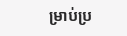ម្រាប់ប្រ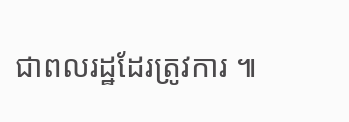ជាពលរដ្ឋដែរត្រូវការ ៕